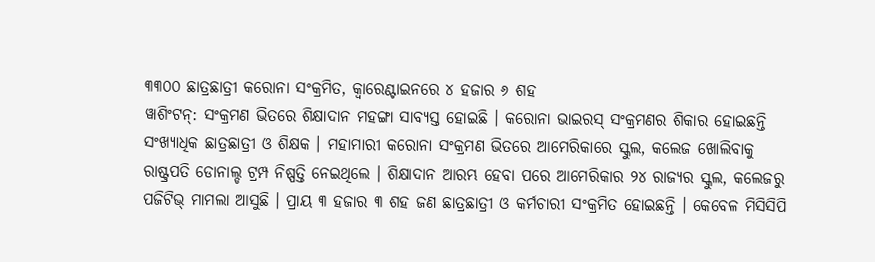୩୩୦୦ ଛାତ୍ରଛାତ୍ରୀ କରୋନା ସଂକ୍ରମିତ, କ୍ୱାରେଣ୍ଟାଇନରେ ୪ ହଜାର ୬ ଶହ
ୱାଶିଂଟନ୍: ସଂକ୍ରମଣ ଭିତରେ ଶିକ୍ଷାଦାନ ମହଙ୍ଗା ସାବ୍ୟସ୍ତ ହୋଇଛି । କରୋନା ଭାଇରସ୍ ସଂକ୍ରମଣର ଶିକାର ହୋଇଛନ୍ତି ସଂଖ୍ୟାଧିକ ଛାତ୍ରଛାତ୍ରୀ ଓ ଶିକ୍ଷକ । ମହାମାରୀ କରୋନା ସଂକ୍ରମଣ ଭିତରେ ଆମେରିକାରେ ସ୍କୁଲ, କଲେଜ ଖୋଲିବାକୁ ରାଷ୍ଟ୍ରପତି ଡୋନାଲ୍ଡ ଟ୍ରମ୍ପ ନିଷ୍ପତ୍ତି ନେଇଥିଲେ । ଶିକ୍ଷାଦାନ ଆରମ୍ଭ ହେବା ପରେ ଆମେରିକାର ୨୪ ରାଜ୍ୟର ସ୍କୁଲ, କଲେଜରୁ ପଜିଟିଭ୍ ମାମଲା ଆସୁଛି । ପ୍ରାୟ ୩ ହଜାର ୩ ଶହ ଜଣ ଛାତ୍ରଛାତ୍ରୀ ଓ କର୍ମଚାରୀ ସଂକ୍ରମିତ ହୋଇଛନ୍ତି । କେବେଳ ମିସିସିପି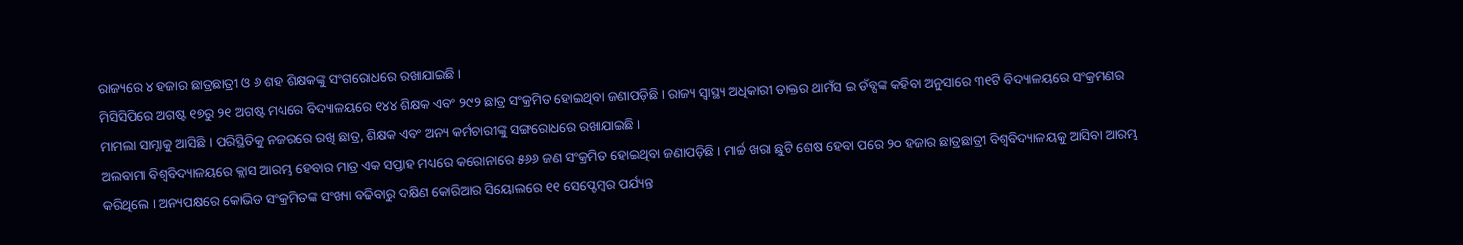ରାଜ୍ୟରେ ୪ ହଜାର ଛାତ୍ରଛାତ୍ରୀ ଓ ୬ ଶହ ଶିକ୍ଷକଙ୍କୁ ସଂଗରୋଧରେ ରଖାଯାଇଛି ।
ମିସିସିପିରେ ଅଗଷ୍ଟ ୧୭ରୁ ୨୧ ଅଗଷ୍ଟ ମଧ୍ୟରେ ବିଦ୍ୟାଳୟରେ ୧୪୪ ଶିକ୍ଷକ ଏବଂ ୨୯୨ ଛାତ୍ର ସଂକ୍ରମିତ ହୋଇଥିବା ଜଣାପଡ଼ିଛି । ରାଜ୍ୟ ସ୍ୱାସ୍ଥ୍ୟ ଅଧିକାରୀ ଡାକ୍ତର ଥାମଁସ ଇ ଡଁବ୍ସଙ୍କ କହିବା ଅନୁସାରେ ୩୧ଟି ବିଦ୍ୟାଳୟରେ ସଂକ୍ରମଣର ମାମଲା ସାମ୍ନାକୁ ଆସିଛି । ପରିସ୍ଥିତିକୁ ନଜରରେ ରଖି ଛାତ୍ର, ଶିକ୍ଷକ ଏବଂ ଅନ୍ୟ କର୍ମଚାରୀଙ୍କୁ ସଙ୍ଗରୋଧରେ ରଖାଯାଇଛି ।
ଅଲବାମା ବିଶ୍ୱବିଦ୍ୟାଳୟରେ କ୍ଲାସ ଆରମ୍ଭ ହେବାର ମାତ୍ର ଏକ ସପ୍ତାହ ମଧ୍ୟରେ କରୋନାରେ ୫୬୬ ଜଣ ସଂକ୍ରମିତ ହୋଇଥିବା ଜଣାପଡ଼ିଛି । ମାର୍ଚ୍ଚ ଖରା ଛୁଟି ଶେଷ ହେବା ପରେ ୨୦ ହଜାର ଛାତ୍ରଛାତ୍ରୀ ବିଶ୍ୱବିଦ୍ୟାଳୟକୁ ଆସିବା ଆରମ୍ଭ କରିଥିଲେ । ଅନ୍ୟପକ୍ଷରେ କୋଭିଡ ସଂକ୍ରମିତଙ୍କ ସଂଖ୍ୟା ବଢିବାରୁ ଦକ୍ଷିଣ କୋରିଆର ସିୟୋଲରେ ୧୧ ସେପ୍ଟେମ୍ବର ପର୍ଯ୍ୟନ୍ତ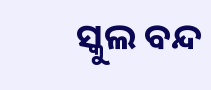ସ୍କୁଲ ବନ୍ଦ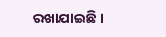ରଖାଯାଇଛି ।